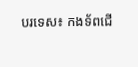បរទេស៖ កងទ័ពជើ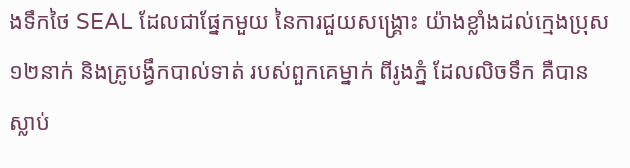ងទឹកថៃ SEAL ដែលជាផ្នែកមួយ នៃការជួយសង្គ្រោះ យ៉ាងខ្លាំងដល់ក្មេងប្រុស ១២នាក់ និងគ្រូបង្វឹកបាល់ទាត់ របស់ពួកគេម្នាក់ ពីរូងភ្នំ ដែលលិចទឹក គឺបានស្លាប់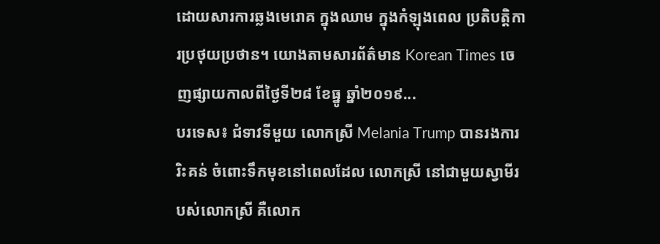ដោយសារការឆ្លងមេរោគ ក្នុងឈាម ក្នុងកំឡុងពេល ប្រតិបត្តិការប្រថុយប្រថាន។ យោងតាមសារព័ត៌មាន Korean Times ចេញផ្សាយកាលពីថ្ងៃទី២៨ ខែធ្នូ ឆ្នាំ២០១៩...
បរទេស៖ ជំទាវទីមួយ លោកស្រី Melania Trump បានរងការរិះគន់ ចំពោះទឹកមុខនៅពេលដែល លោកស្រី នៅជាមួយស្វាមីរបស់លោកស្រី គឺលោក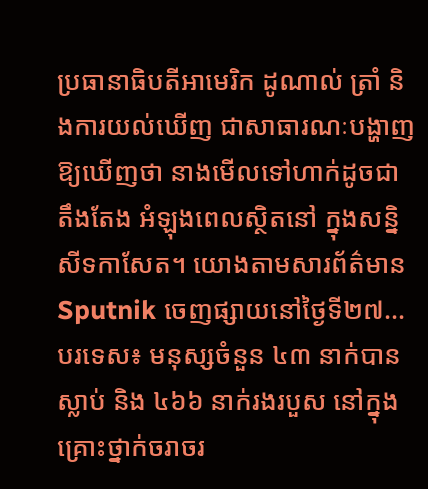ប្រធានាធិបតីអាមេរិក ដូណាល់ ត្រាំ និងការយល់ឃើញ ជាសាធារណៈបង្ហាញ ឱ្យឃើញថា នាងមើលទៅហាក់ដូចជា តឹងតែង អំឡុងពេលស្ថិតនៅ ក្នុងសន្និសីទកាសែត។ យោងតាមសារព័ត៌មាន Sputnik ចេញផ្សាយនៅថ្ងៃទី២៧...
បរទេស៖ មនុស្សចំនួន ៤៣ នាក់បានស្លាប់ និង ៤៦៦ នាក់រងរបួស នៅក្នុងគ្រោះថ្នាក់ចរាចរ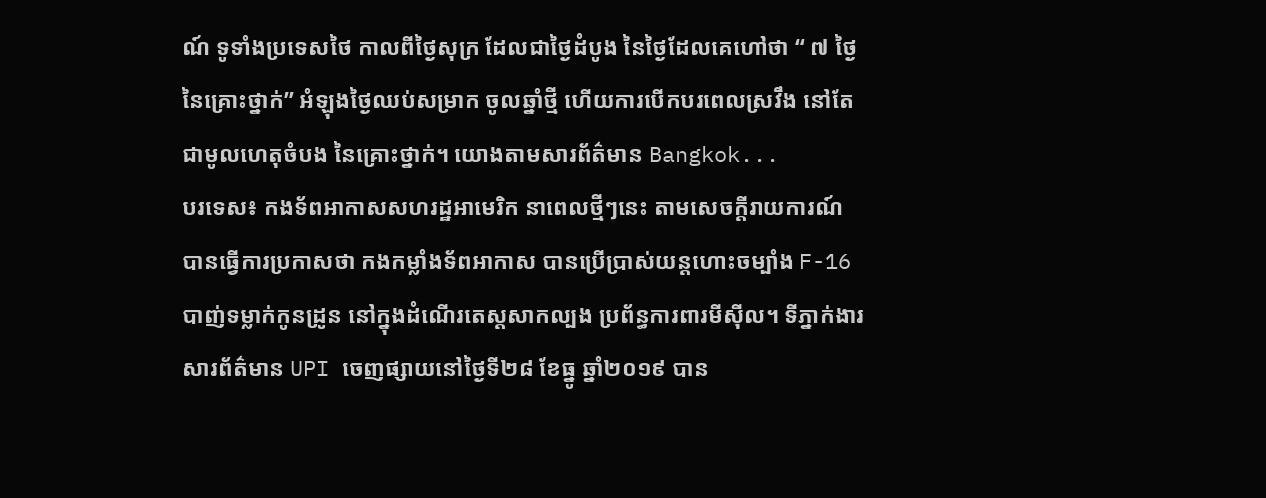ណ៍ ទូទាំងប្រទេសថៃ កាលពីថ្ងៃសុក្រ ដែលជាថ្ងៃដំបូង នៃថ្ងៃដែលគេហៅថា “ ៧ ថ្ងៃនៃគ្រោះថ្នាក់” អំឡុងថ្ងៃឈប់សម្រាក ចូលឆ្នាំថ្មី ហើយការបើកបរពេលស្រវឹង នៅតែជាមូលហេតុចំបង នៃគ្រោះថ្នាក់។ យោងតាមសារព័ត៌មាន Bangkok...
បរទេស៖ កងទ័ពអាកាសសហរដ្ឋអាមេរិក នាពេលថ្មីៗនេះ តាមសេចក្តីរាយការណ៍ បានធ្វើការប្រកាសថា កងកម្លាំងទ័ពអាកាស បានប្រើប្រាស់យន្តហោះចម្បាំង F-16 បាញ់ទម្លាក់កូនដ្រូន នៅក្នុងដំណើរតេស្តសាកល្បង ប្រព័ន្ធការពារមីស៊ីល។ ទីភ្នាក់ងារសារព័ត៌មាន UPI ចេញផ្សាយនៅថ្ងៃទី២៨ ខែធ្នូ ឆ្នាំ២០១៩ បាន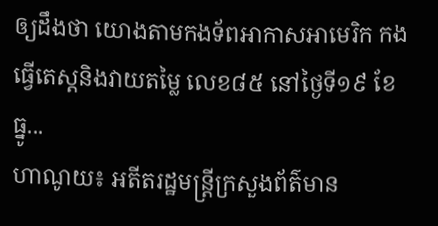ឲ្យដឹងថា យោងតាមកងទ័ពអាកាសអាមេរិក កងធ្វើតេស្តនិងវាយតម្លៃ លេខ៨៥ នៅថ្ងៃទី១៩ ខែធ្នូ...
ហាណូយ៖ អតីតរដ្ឋមន្រ្តីក្រសួងព័ត៌មាន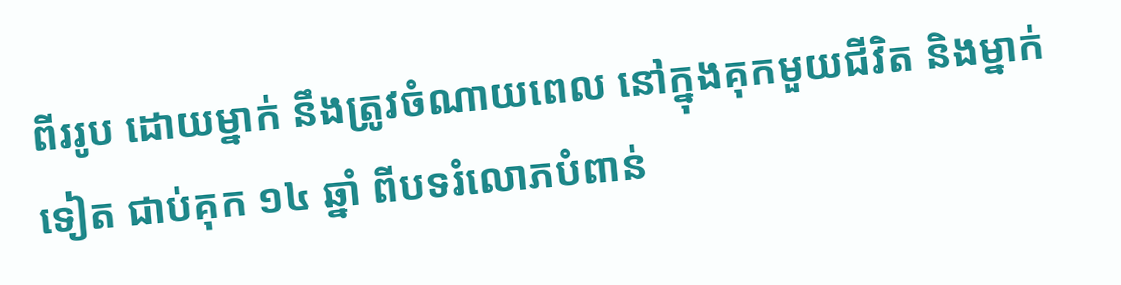ពីររូប ដោយម្នាក់ នឹងត្រូវចំណាយពេល នៅក្នុងគុកមួយជីវិត និងម្នាក់ទៀត ជាប់គុក ១៤ ឆ្នាំ ពីបទរំលោភបំពាន់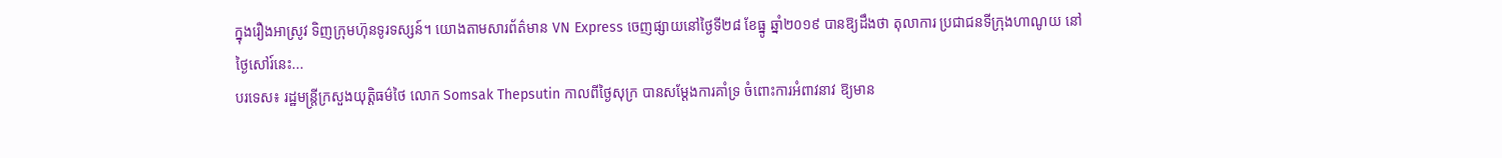ក្នុងរឿងអាស្រូវ ទិញក្រុមហ៊ុនទូរទស្សន៍។ យោងតាមសារព័ត៌មាន VN Express ចេញផ្សាយនៅថ្ងៃទី២៨ ខែធ្នូ ឆ្នាំ២០១៩ បានឱ្យដឹងថា តុលាការ ប្រជាជនទីក្រុងហាណូយ នៅថ្ងៃសៅរ៍នេះ...
បរទេស៖ រដ្ឋមន្រ្តីក្រសួងយុត្តិធម៌ថៃ លោក Somsak Thepsutin កាលពីថ្ងៃសុក្រ បានសម្តែងការគាំទ្រ ចំពោះការអំពាវនាវ ឱ្យមាន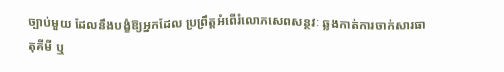ច្បាប់មួយ ដែលនឹងបង្ខំឱ្យអ្នកដែល ប្រព្រឹត្តអំពើរំលោភសេពសន្ថវៈ ឆ្លងកាត់ការចាក់សារធាតុគីមី ឬ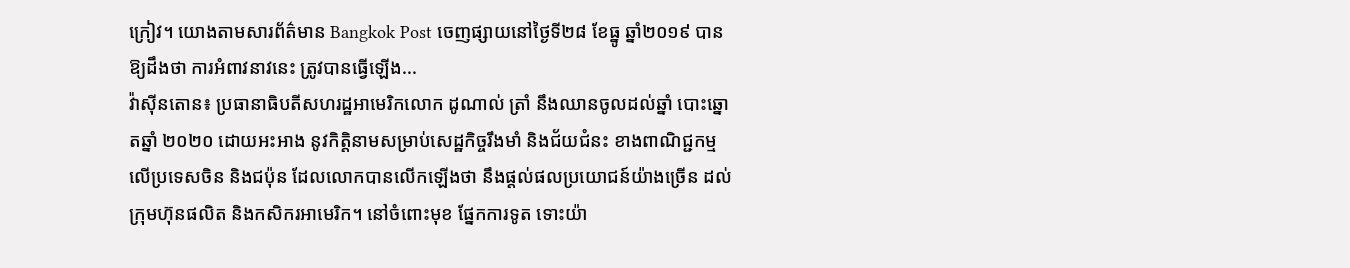ក្រៀវ។ យោងតាមសារព័ត៌មាន Bangkok Post ចេញផ្សាយនៅថ្ងៃទី២៨ ខែធ្នូ ឆ្នាំ២០១៩ បានឱ្យដឹងថា ការអំពាវនាវនេះ ត្រូវបានធ្វើឡើង...
វ៉ាស៊ីនតោន៖ ប្រធានាធិបតីសហរដ្ឋអាមេរិកលោក ដូណាល់ ត្រាំ នឹងឈានចូលដល់ឆ្នាំ បោះឆ្នោតឆ្នាំ ២០២០ ដោយអះអាង នូវកិត្តិនាមសម្រាប់សេដ្ឋកិច្ចរឹងមាំ និងជ័យជំនះ ខាងពាណិជ្ជកម្ម លើប្រទេសចិន និងជប៉ុន ដែលលោកបានលើកឡើងថា នឹងផ្តល់ផលប្រយោជន៍យ៉ាងច្រើន ដល់ក្រុមហ៊ុនផលិត និងកសិករអាមេរិក។ នៅចំពោះមុខ ផ្នែកការទូត ទោះយ៉ា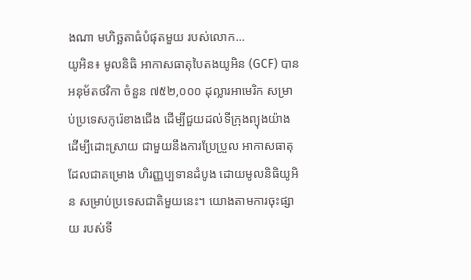ងណា មហិច្ឆតាធំបំផុតមួយ របស់លោក...
យូអិន៖ មូលនិធិ អាកាសធាតុបៃតងយូអិន (GCF) បានអនុម័តថវិកា ចំនួន ៧៥២,០០០ ដុល្លារអាមេរិក សម្រាប់ប្រទេសកូរ៉េខាងជើង ដើម្បីជួយដល់ទីក្រុងព្យុងយ៉ាង ដើម្បីដោះស្រាយ ជាមួយនឹងការប្រែប្រួល អាកាសធាតុ ដែលជាគម្រោង ហិរញ្ញប្បទានដំបូង ដោយមូលនិធិយូអិន សម្រាប់ប្រទេសជាតិមួយនេះ។ យោងតាមការចុះផ្សាយ របស់ទី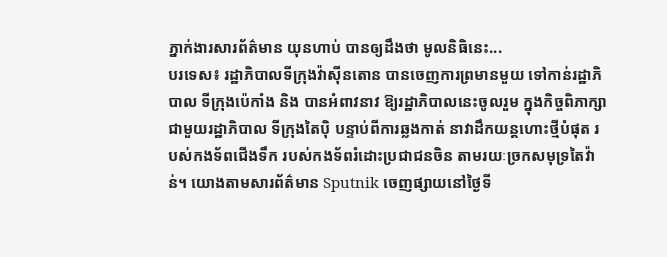ភ្នាក់ងារសារព័ត៌មាន យុនហាប់ បានឲ្យដឹងថា មូលនិធិនេះ...
បរទេស៖ រដ្ឋាភិបាលទីក្រុងវ៉ាស៊ីនតោន បានចេញការព្រមានមួយ ទៅកាន់រដ្ឋាភិបាល ទីក្រុងប៉េកាំង និង បានអំពាវនាវ ឱ្យរដ្ឋាភិបាលនេះចូលរួម ក្នុងកិច្ចពិភាក្សា ជាមួយរដ្ឋាភិបាល ទីក្រុងតៃប៉ិ បន្ទាប់ពីការឆ្លងកាត់ នាវាដឹកយន្តហោះថ្មីបំផុត របស់កងទ័ពជើងទឹក របស់កងទ័ពរំដោះប្រជាជនចិន តាមរយៈច្រកសមុទ្រតៃវ៉ាន់។ យោងតាមសារព័ត៌មាន Sputnik ចេញផ្សាយនៅថ្ងៃទី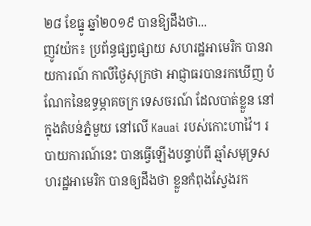២៨ ខែធ្នូ ឆ្នាំ២០១៩ បានឱ្យដឹងថា...
ញូវយ៉ក៖ ប្រព័ន្ធផ្សព្វផ្សាយ សហរដ្ឋអាមេរិក បានរាយការណ៍ កាលីថ្ងៃសុក្រថា អាជ្ញាធរបានរកឃើញ បំណែកនៃឧទ្ធម្ភាគចក្រ ទេសចរណ៍ ដែលបាត់ខ្លួន នៅក្នុងតំបន់ភ្នំមួយ នៅលើ Kauai របស់កោះហាវ៉ៃ។ របាយការណ៍នេះ បានធ្វើឡើងបន្ទាប់ពី ឆ្មាំសមុទ្រសហរដ្ឋអាមេរិក បានឲ្យដឹងថា ខ្លួនកំពុងស្វែងរក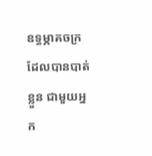ឧទ្ធម្ភាគចក្រ ដែលបានបាត់ខ្លួន ជាមួយអ្នក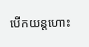បើកយន្តហោះ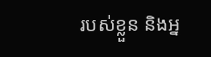របស់ខ្លួន និងអ្ន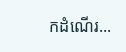កដំណើរ...